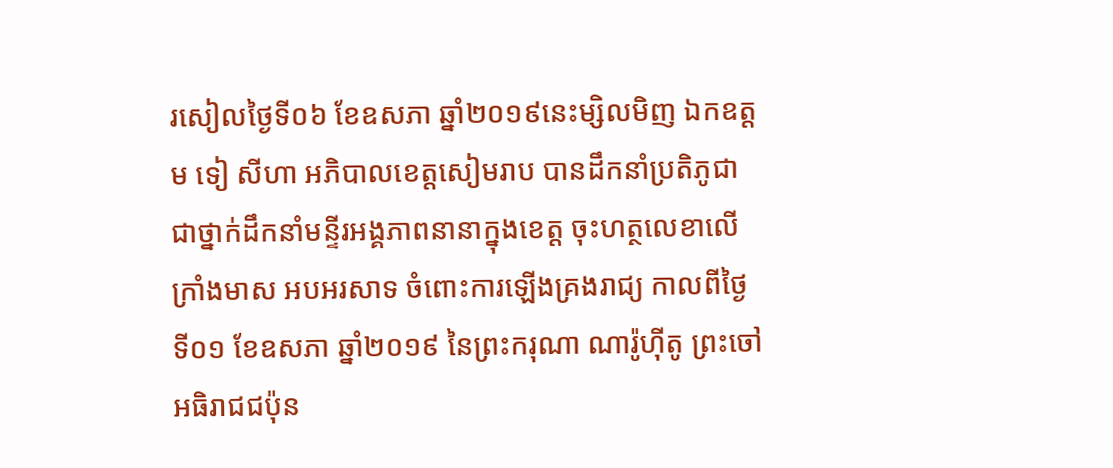រសៀលថ្ងៃទី០៦ ខែឧសភា ឆ្នាំ២០១៩នេះម្សិលមិញ ឯកឧត្តម ទៀ សីហា អភិបាលខេត្តសៀមរាប បានដឹកនាំប្រតិភូជាជាថ្នាក់ដឹកនាំមន្ទីរអង្គភាពនានាក្នុងខេត្ត ចុះហត្ថលេខាលើក្រាំងមាស អបអរសាទ ចំពោះការឡើងគ្រងរាជ្យ កាលពីថ្ងៃទី០១ ខែឧសភា ឆ្នាំ២០១៩ នៃព្រះករុណា ណារ៉ូហ៊ីតូ ព្រះចៅអធិរាជជប៉ុន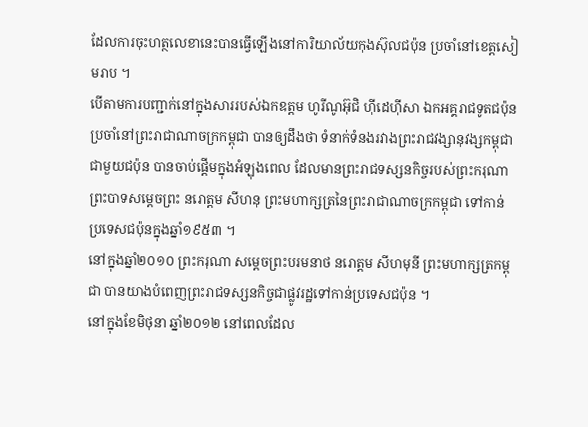ដែលការចុះហត្ថលេខានេះបានធ្វើឡើងនៅការិយាល័យកុងស៊ុលជប៉ុន ប្រចាំនៅខេត្តសៀមរាប ។
បើតាមការបញ្ជាក់នៅក្នុងសាររបស់ឯកឧត្តម ហូរីណូអ៊ុជិ ហ៊ីដេហ៊ីសា ឯកអគ្គរាជទូតជប៉ុន ប្រចាំនៅព្រះរាជាណាចក្រកម្ពុជា បានឲ្យដឹងថា ទំនាក់ទំនងរវាងព្រះរាជវង្សានុវង្សកម្ពុជា ជាមួយជប៉ុន បានចាប់ផ្តើមក្នុងអំឡុងពេល ដែលមានព្រះរាជទស្សនកិច្ចរបស់ព្រះករុណា ព្រះបាទសម្តេចព្រះ នរោត្តម សីហនុ ព្រះមហាក្សត្រនៃព្រះរាជាណាចក្រកម្ពុជា ទៅកាន់ប្រទេសជប៉ុនក្នុងឆ្នាំ១៩៥៣ ។
នៅក្នុងឆ្នាំ២០១០ ព្រះករុណា សម្តេចព្រះបរមនាថ នរោត្តម សីហមុនី ព្រះមហាក្សត្រកម្ពុជា បានយាងបំពេញព្រះរាជទស្សនកិច្ចជាផ្លូវរដ្ឋទៅកាន់ប្រទេសជប៉ុន ។
នៅក្នុងខែមិថុនា ឆ្នាំ២០១២ នៅពេលដែល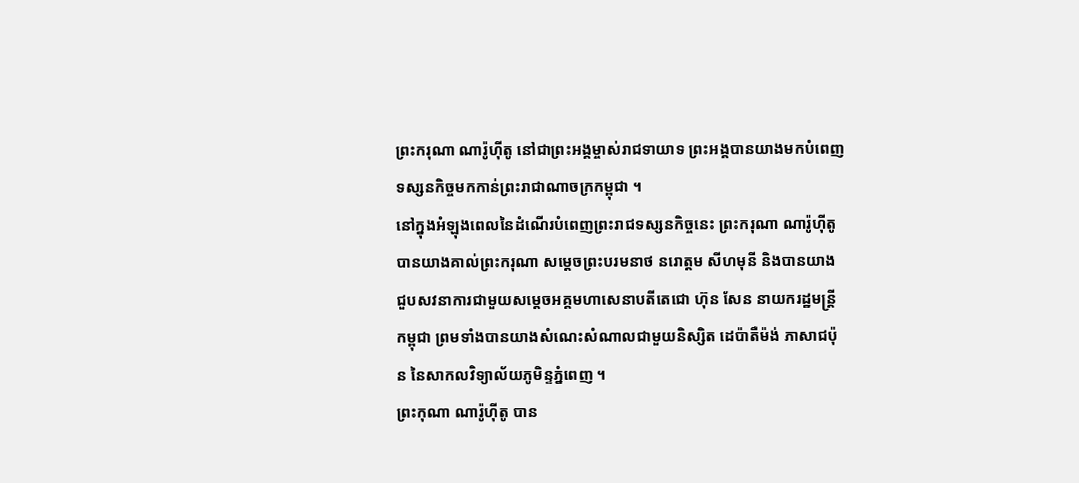ព្រះករុណា ណារ៉ូហ៊ីតូ នៅជាព្រះអង្គម្ចាស់រាជទាយាទ ព្រះអង្គបានយាងមកបំពេញទស្សនកិច្ចមកកាន់ព្រះរាជាណាចក្រកម្ពុជា ។
នៅក្នុងអំឡុងពេលនៃដំណើរបំពេញព្រះរាជទស្សនកិច្ចនេះ ព្រះករុណា ណារ៉ូហ៊ីតូ បានយាងគាល់ព្រះករុណា សម្តេចព្រះបរមនាថ នរោត្តម សីហមុនី និងបានយាងជួបសវនាការជាមួយសម្តេចអគ្គមហាសេនាបតីតេជោ ហ៊ុន សែន នាយករដ្ឋមន្ត្រីកម្ពុជា ព្រមទាំងបានយាងសំណេះសំណាលជាមួយនិស្សិត ដេប៉ាតឺម៉ង់ ភាសាជប៉ុន នៃសាកលវិទ្យាល័យភូមិន្ទភ្នំពេញ ។
ព្រះកុណា ណារ៉ូហ៊ីតូ បាន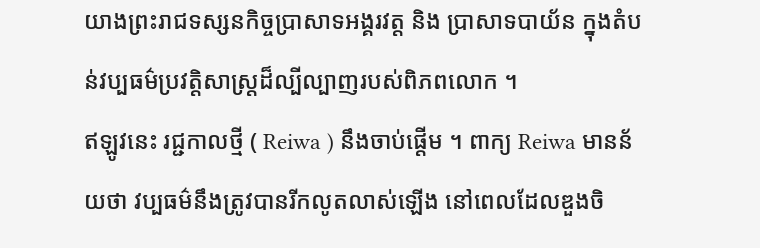យាងព្រះរាជទស្សនកិច្ចប្រាសាទអង្គរវត្ត និង ប្រាសាទបាយ័ន ក្នុងតំបន់វប្បធម៌ប្រវត្តិសាស្ត្រដ៏ល្បីល្បាញរបស់ពិភពលោក ។
ឥឡូវនេះ រជ្ជកាលថ្មី ( Reiwa ) នឹងចាប់ផ្តើម ។ ពាក្យ Reiwa មានន័យថា វប្បធម៌នឹងត្រូវបានរីកលូតលាស់ឡើង នៅពេលដែលឌួងចិ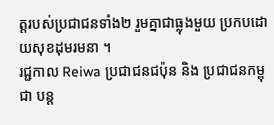ត្តរបស់ប្រជាជនទាំង២ រួមគ្នាជាធ្លុងមួយ ប្រកបដោយសុខដុមរមនា ។
រជ្ជកាល Reiwa ប្រជាជនជប៉ុន និង ប្រជាជនកម្ពុជា បន្ត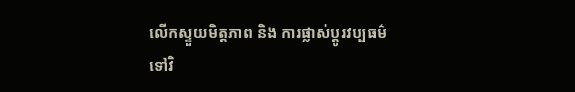លើកស្ទួយមិត្តភាព និង ការផ្លាស់ប្តូរវប្បធម៌ទៅវិ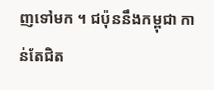ញទៅមក ។ ជប៉ុននឹងកម្ពុជា កាន់តែជិត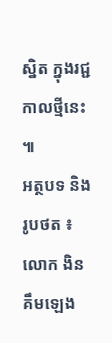ស្និត ក្នុងរជ្ជកាលថ្មីនេះ ៕
អត្ថបទ និង រូបថត ៖ លោក ងិន គឹមឡេង